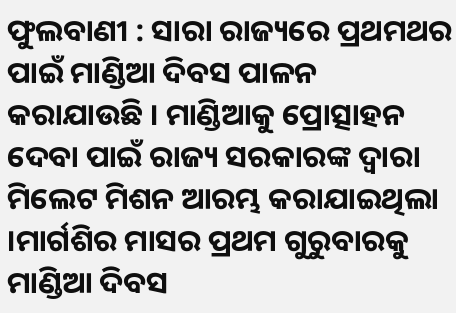ଫୁଲବାଣୀ : ସାରା ରାଜ୍ୟରେ ପ୍ରଥମଥର ପାଇଁ ମାଣ୍ଡିଆ ଦିବସ ପାଳନ କରାଯାଉଛି । ମାଣ୍ଡିଆକୁ ପ୍ରୋତ୍ସାହନ ଦେବା ପାଇଁ ରାଜ୍ୟ ସରକାରଙ୍କ ଦ୍ୱାରା ମିଲେଟ ମିଶନ ଆରମ୍ଭ କରାଯାଇଥିଲା ।ମାର୍ଗଶିର ମାସର ପ୍ରଥମ ଗୁରୁବାରକୁ ମାଣ୍ଡିଆ ଦିବସ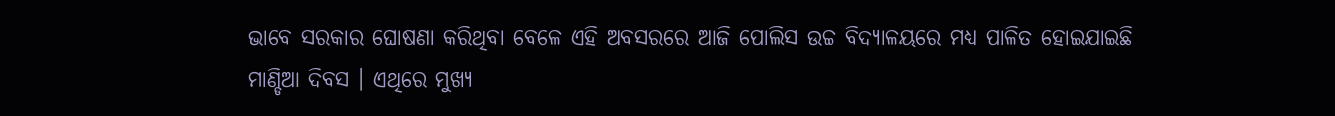ଭାବେ ସରକାର ଘୋଷଣା କରିଥିବା ବେଳେ ଏହି ଅବସରରେ ଆଜି ପୋଲିସ ଉଚ୍ଚ ବିଦ୍ୟାଳୟରେ ମଧ୍ୟ ପାଳିତ ହୋଇଯାଇଛି ମାଣ୍ଡିଆ ଦିବସ । ଏଥିରେ ମୁଖ୍ୟ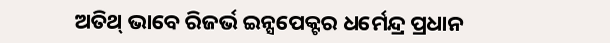ଅତିଥ୍ ଭାବେ ରିଜର୍ଭ ଇନ୍ସପେକ୍ଟର ଧର୍ମେନ୍ଦ୍ର ପ୍ରଧାନ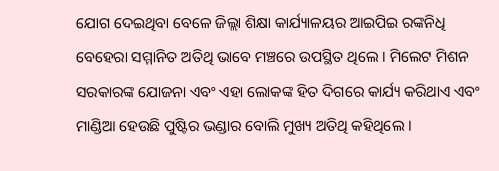ଯୋଗ ଦେଇଥିବା ବେଳେ ଜିଲ୍ଲା ଶିକ୍ଷା କାର୍ଯ୍ୟାଳୟର ଆଇପିଇ ରଙ୍କନିଧି ବେହେରା ସମ୍ମାନିତ ଅତିଥି ଭାବେ ମଞ୍ଚରେ ଉପସ୍ଥିତ ଥିଲେ । ମିଲେଟ ମିଶନ ସରକାରଙ୍କ ଯୋଜନା ଏବଂ ଏହା ଲୋକଙ୍କ ହିତ ଦିଗରେ କାର୍ଯ୍ୟ କରିଥାଏ ଏବଂ ମାଣ୍ଡିଆ ହେଉଛି ପୁଷ୍ଟିର ଭଣ୍ଡାର ବୋଲି ମୁଖ୍ୟ ଅତିଥି କହିଥିଲେ ।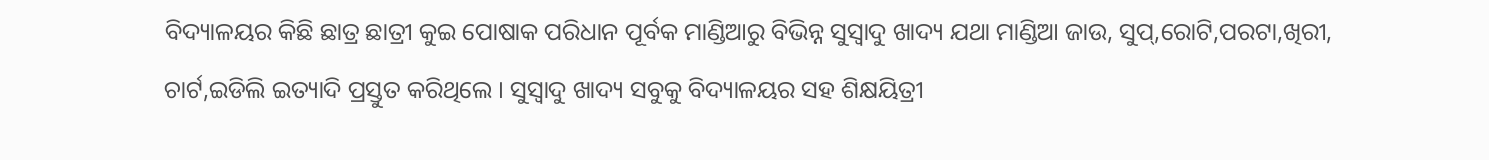ବିଦ୍ୟାଳୟର କିଛି ଛାତ୍ର ଛାତ୍ରୀ କୁଇ ପୋଷାକ ପରିଧାନ ପୂର୍ବକ ମାଣ୍ଡିଆରୁ ବିଭିନ୍ନ ସୁସ୍ୱାଦୁ ଖାଦ୍ୟ ଯଥା ମାଣ୍ଡିଆ ଜାଉ, ସୁପ୍,ରୋଟି,ପରଟା,ଖିରୀ, ଚାର୍ଟ,ଇଡିଲି ଇତ୍ୟାଦି ପ୍ରସ୍ତୁତ କରିଥିଲେ । ସୁସ୍ୱାଦୁ ଖାଦ୍ୟ ସବୁକୁ ବିଦ୍ୟାଳୟର ସହ ଶିକ୍ଷୟିତ୍ରୀ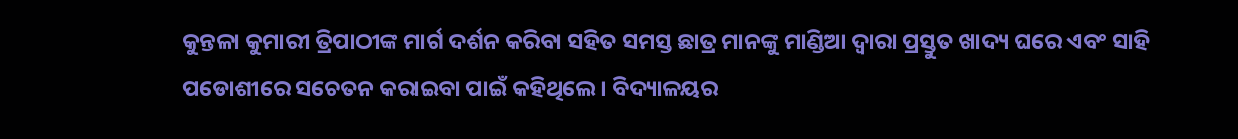କୁନ୍ତଳା କୁମାରୀ ତ୍ରିପାଠୀଙ୍କ ମାର୍ଗ ଦର୍ଶନ କରିବା ସହିତ ସମସ୍ତ ଛାତ୍ର ମାନଙ୍କୁ ମାଣ୍ଡିଆ ଦ୍ୱାରା ପ୍ରସ୍ତୁତ ଖାଦ୍ୟ ଘରେ ଏବଂ ସାହି ପଡୋଶୀରେ ସଚେତନ କରାଇବା ପାଇଁ କହିଥିଲେ । ବିଦ୍ୟାଳୟର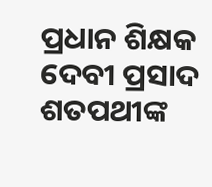ପ୍ରଧାନ ଶିକ୍ଷକ ଦେବୀ ପ୍ରସାଦ ଶତପଥୀଙ୍କ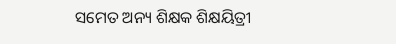ସମେତ ଅନ୍ୟ ଶିକ୍ଷକ ଶିକ୍ଷୟିତ୍ରୀ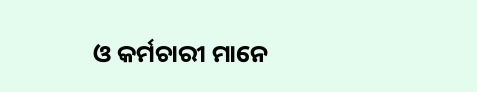ଓ କର୍ମଚାରୀ ମାନେ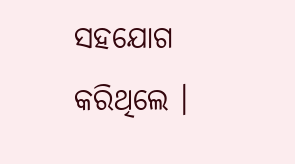ସହଯୋଗ କରିଥିଲେ ।